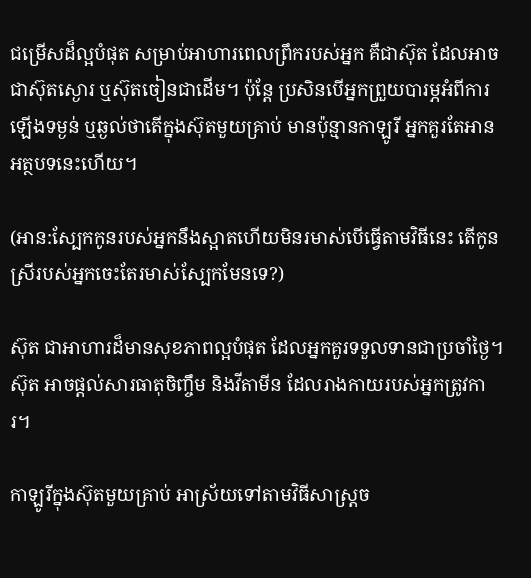ជម្រើសដ៏ល្អបំផុត សម្រាប់អាហារពេលព្រឹករបស់អ្នក គឺជាស៊ុត ដែលអាចជាស៊ុតស្ងោរ ឬស៊ុតចៀនជាដើម។ ប៉ុន្តែ ប្រសិនបើអ្នកព្រួយបារម្ភអំពីការឡើងទម្ងន់ ឬឆ្ងល់ថាតើក្នុងស៊ុតមួយគ្រាប់ មានប៉ុន្មានកាឡូរី អ្នកគួរតែអានអត្ថបទនេះហើយ។

(អាន:ស្បែកកូនរបស់អ្នកនឹងស្អាតហើយមិនរមាស់បើធ្វើតាមវិធីនេះ តើកូនស្រីរបស់អ្នកចេះតែរមាស់ស្បែកមែនទេ?)

ស៊ុត ជាអាហារដ៏មានសុខភាពល្អបំផុត ដែលអ្នកគួរទទួលទានជាប្រចាំថ្ងៃ។ ស៊ុត អាចផ្តល់សារធាតុចិញ្ចឹម និងវីតាមីន ដែលរាងកាយរបស់អ្នកត្រូវការ។

កាឡូរីក្នុងស៊ុតមួយគ្រាប់ អាស្រ័យទៅតាមវិធីសាស្រ្តច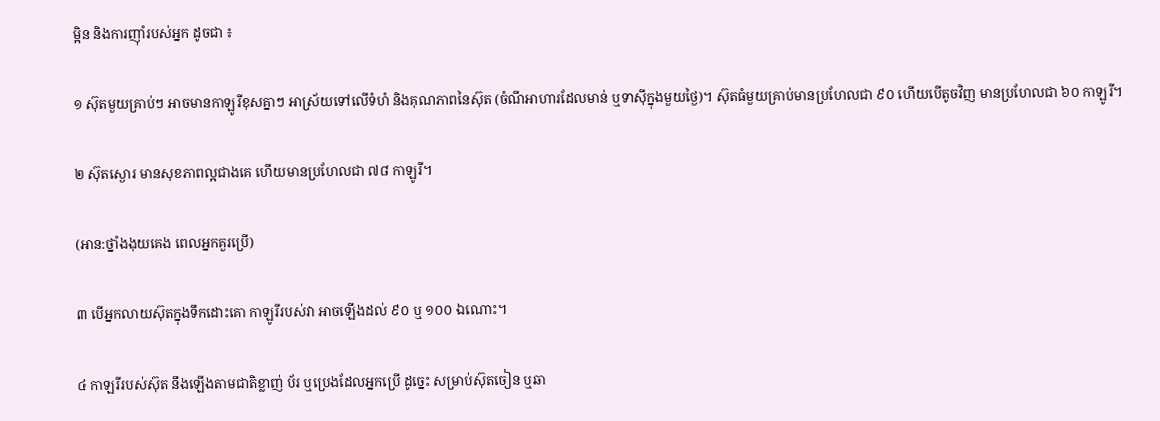ម្អិន និងការញ៉ាំរបស់អ្នក ដូចជា ៖

១ ស៊ុតមួយគ្រាប់ៗ អាចមានកាឡូរីខុសគ្នាៗ អាស្រ័យទៅលើទំហំ និងគុណភាពនៃស៊ុត (ចំណីអាហារដែលមាន់ ឬទាស៊ីក្នុងមួយថ្ងៃ)។ ស៊ុតធំមួយគ្រាប់មានប្រហែលជា ៩០ ហើយបើតូចវិញ មានប្រហែលជា ៦០ កាឡូរី។

២ ស៊ុតស្ងោរ មានសុខភាពល្អជាងគេ ហើយមានប្រហែលជា ៧៨ កាឡូរី។

(អាន:ថ្នាំងងុយគេង ពេលអ្នកគួរប្រើ)

៣ បើអ្នកលាយស៊ុតក្នុងទឹកដោះគោ កាឡូរីរបស់វា អាចឡើងដល់ ៩០ ឬ ១០០ ឯណោះ។

៤ កាឡរីរបស់ស៊ុត នឹងឡើងតាមជាតិខ្លាញ់ ប័រ ឬប្រេងដែលអ្នកប្រើ ដូច្នេះ សម្រាប់ស៊ុតចៀន ឬឆា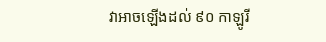វាអាចឡើងដល់ ៩០ កាឡូរី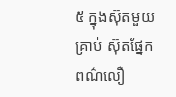៥ ក្នុងស៊ុតមួយគ្រាប់ ស៊ុតផ្នែកពណ៌លឿ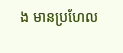ង មានប្រហែល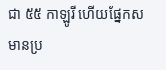ជា ៥៥ កាឡូរី ហើយផ្នែកស មានប្រ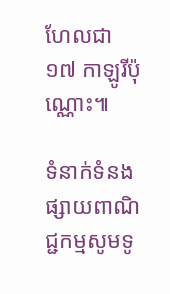ហែលជា ១៧ កាឡូរីប៉ុណ្ណោះ៕

ទំនាក់ទំនងផ្សាយពាណិជ្ជកម្មសូមទូ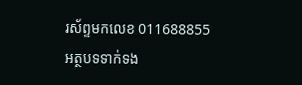រស័ព្ទមកលេខ 011688855
អត្ថបទទាក់ទង